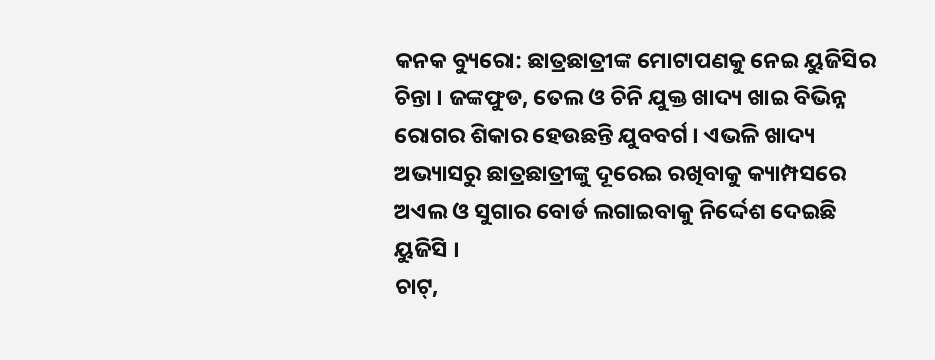କନକ ବ୍ୟୁରୋ: ଛାତ୍ରଛାତ୍ରୀଙ୍କ ମୋଟାପଣକୁ ନେଇ ୟୁଜିସିର ଚିନ୍ତା । ଜଙ୍କଫୁଡ, ତେଲ ଓ ଚିନି ଯୁକ୍ତ ଖାଦ୍ୟ ଖାଇ ବିଭିନ୍ନ ରୋଗର ଶିକାର ହେଉଛନ୍ତି ଯୁବବର୍ଗ । ଏଭଳି ଖାଦ୍ୟ ଅଭ୍ୟାସରୁ ଛାତ୍ରଛାତ୍ରୀଙ୍କୁ ଦୂରେଇ ରଖିବାକୁ କ୍ୟାମ୍ପସରେ ଅଏଲ ଓ ସୁଗାର ବୋର୍ଡ ଲଗାଇବାକୁ ନିର୍ଦ୍ଦେଶ ଦେଇଛି ୟୁଜିସି ।
ଚାଟ୍,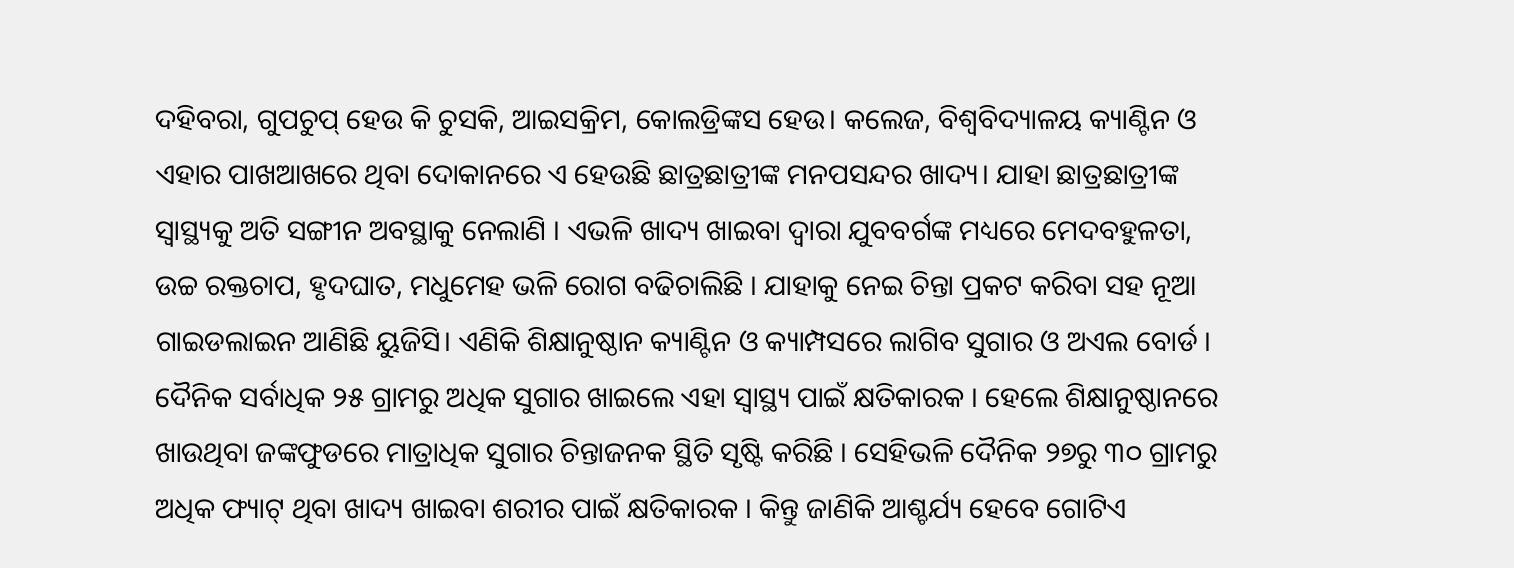ଦହିବରା, ଗୁପଚୁପ୍ ହେଉ କି ଚୁସକି, ଆଇସକ୍ରିମ, କୋଲଡ୍ରିଙ୍କସ ହେଉ। କଲେଜ, ବିଶ୍ବବିଦ୍ୟାଳୟ କ୍ୟାଣ୍ଟିନ ଓ ଏହାର ପାଖଆଖରେ ଥିବା ଦୋକାନରେ ଏ ହେଉଛି ଛାତ୍ରଛାତ୍ରୀଙ୍କ ମନପସନ୍ଦର ଖାଦ୍ୟ। ଯାହା ଛାତ୍ରଛାତ୍ରୀଙ୍କ ସ୍ବାସ୍ଥ୍ୟକୁ ଅତି ସଙ୍ଗୀନ ଅବସ୍ଥାକୁ ନେଲାଣି । ଏଭଳି ଖାଦ୍ୟ ଖାଇବା ଦ୍ବାରା ଯୁବବର୍ଗଙ୍କ ମଧ୍ୟରେ ମେଦବହୁଳତା, ଉଚ୍ଚ ରକ୍ତଚାପ, ହୃଦଘାତ, ମଧୁମେହ ଭଳି ରୋଗ ବଢିଚାଲିଛି । ଯାହାକୁ ନେଇ ଚିନ୍ତା ପ୍ରକଟ କରିବା ସହ ନୂଆ ଗାଇଡଲାଇନ ଆଣିଛି ୟୁଜିସି। ଏଣିକି ଶିକ୍ଷାନୁଷ୍ଠାନ କ୍ୟାଣ୍ଟିନ ଓ କ୍ୟାମ୍ପସରେ ଲାଗିବ ସୁଗାର ଓ ଅଏଲ ବୋର୍ଡ । ଦୈନିକ ସର୍ବାଧିକ ୨୫ ଗ୍ରାମରୁ ଅଧିକ ସୁଗାର ଖାଇଲେ ଏହା ସ୍ବାସ୍ଥ୍ୟ ପାଇଁ କ୍ଷତିକାରକ । ହେଲେ ଶିକ୍ଷାନୁଷ୍ଠାନରେ ଖାଉଥିବା ଜଙ୍କଫୁଡରେ ମାତ୍ରାଧିକ ସୁଗାର ଚିନ୍ତାଜନକ ସ୍ଥିତି ସୃଷ୍ଟି କରିଛି । ସେହିଭଳି ଦୈନିକ ୨୭ରୁ ୩୦ ଗ୍ରାମରୁ ଅଧିକ ଫ୍ୟାଟ୍ ଥିବା ଖାଦ୍ୟ ଖାଇବା ଶରୀର ପାଇଁ କ୍ଷତିକାରକ । କିନ୍ତୁ ଜାଣିକି ଆଶ୍ଚର୍ଯ୍ୟ ହେବେ ଗୋଟିଏ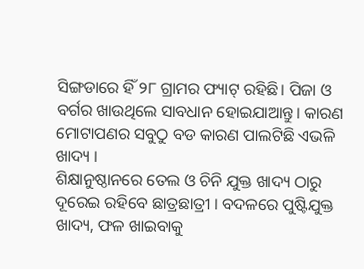ସିଙ୍ଗଡାରେ ହିଁ ୨୮ ଗ୍ରାମର ଫ୍ୟାଟ୍ ରହିଛି। ପିଜା ଓ ବର୍ଗର ଖାଉଥିଲେ ସାବଧାନ ହୋଇଯାଆନ୍ତୁ। କାରଣ ମୋଟାପଣର ସବୁଠୁ ବଡ କାରଣ ପାଲଟିଛି ଏଭଳି ଖାଦ୍ୟ ।
ଶିକ୍ଷାନୁଷ୍ଠାନରେ ତେଲ ଓ ଚିନି ଯୁକ୍ତ ଖାଦ୍ୟ ଠାରୁ ଦୂରେଇ ରହିବେ ଛାତ୍ରଛାତ୍ରୀ । ବଦଳରେ ପୁଷ୍ଟିଯୁକ୍ତ ଖାଦ୍ୟ, ଫଳ ଖାଇବାକୁ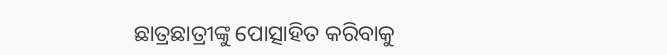ଛାତ୍ରଛାତ୍ରୀଙ୍କୁ ପୋତ୍ସାହିତ କରିବାକୁ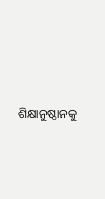ଶିକ୍ଷାନୁଷ୍ଠାନକୁ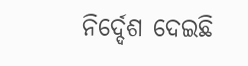ନିର୍ଦ୍ଦେଶ ଦେଇଛି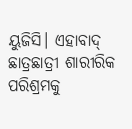ୟୁଜିସି। ଏହାବାଦ୍ ଛାତ୍ରଛାତ୍ରୀ ଶାରୀରିକ ପରିଶ୍ରମକୁ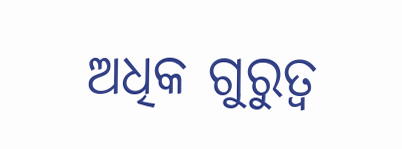ଅଧିକ ଗୁରୁତ୍ବ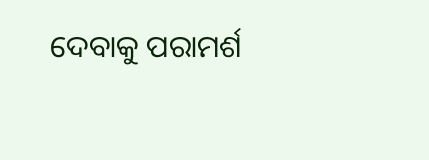ଦେବାକୁ ପରାମର୍ଶ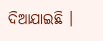ଦିଆଯାଇଛି ।